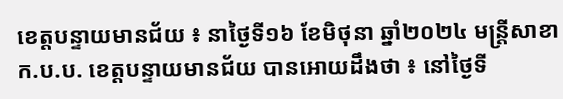ខេត្តបន្ទាយមានជ័យ ៖ នាថ្ងៃទី១៦ ខែមិថុនា ឆ្នាំ២០២៤ មន្ត្រីសាខា ក.ប.ប. ខេត្តបន្ទាយមានជ័យ បានអោយដឹងថា ៖ នៅថ្ងៃទី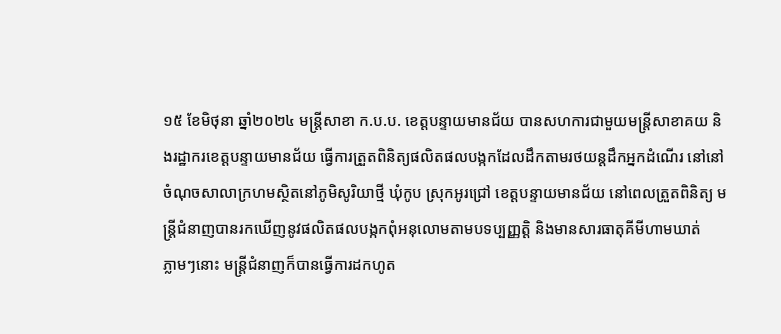១៥ ខែមិថុនា ឆ្នាំ២០២៤ មន្ត្រីសាខា ក.ប.ប. ខេត្តបន្ទាយមានជ័យ បានសហការជាមួយមន្ត្រីសាខាគយ និងរដ្ឋាករខេត្តបន្ទាយមានជ័យ ធ្វើការត្រួតពិនិត្យផលិតផលបង្កកដែលដឹកតាមរថយន្តដឹកអ្នកដំណើរ នៅនៅចំណុចសាលាក្រហមស្ថិតនៅភូមិសូរិយាថ្មី ឃុំកូប ស្រុកអូរជ្រៅ ខេត្តបន្ទាយមានជ័យ នៅពេលត្រួតពិនិត្យ មន្រ្តីជំនាញបានរកឃេីញនូវផលិតផលបង្កកពុំអនុលោមតាមបទប្បញ្ញត្តិ និងមានសារធាតុគីមីហាមឃាត់
ភ្លាមៗនោះ មន្រ្តីជំនាញក៏បានធ្វេីការដកហូត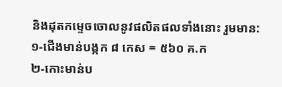និងដុតកម្ទេចចោលនូវផលិតផលទាំងនោះ រួមមាន:
១-ជើងមាន់បង្កក ៨ កេស = ៥៦០ គ.ក
២-កោះមាន់ប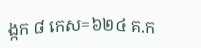ង្កក ៨ កេស=៦២៤ គ.ក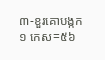៣-ខួរគោបង្កក ១ កេស=៥៦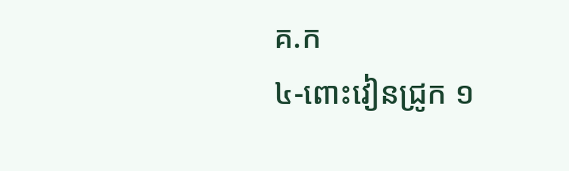គ.ក
៤-ពោះវៀនជ្រូក ១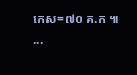កេស=៧០ គ.ក ៕
...